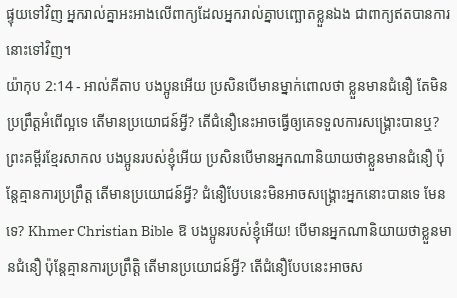ផ្ទុយទៅវិញ អ្នករាល់គ្នាអះអាងលើពាក្យដែលអ្នករាល់គ្នាបញ្ឆោតខ្លួនឯង ជាពាក្យឥតបានការនោះទៅវិញ។
យ៉ាកុប 2:14 - អាល់គីតាប បងប្អូនអើយ ប្រសិនបើមានម្នាក់ពោលថា ខ្លួនមានជំនឿ តែមិនប្រព្រឹត្ដអំពើល្អទេ តើមានប្រយោជន៍អ្វី? តើជំនឿនេះអាចធ្វើឲ្យគេទទួលការសង្គ្រោះបានឬ? ព្រះគម្ពីរខ្មែរសាកល បងប្អូនរបស់ខ្ញុំអើយ ប្រសិនបើមានអ្នកណានិយាយថាខ្លួនមានជំនឿ ប៉ុន្តែគ្មានការប្រព្រឹត្ត តើមានប្រយោជន៍អ្វី? ជំនឿបែបនេះមិនអាចសង្គ្រោះអ្នកនោះបានទេ មែនទេ? Khmer Christian Bible ឱ បងប្អូនរបស់ខ្ញុំអើយ! បើមានអ្នកណានិយាយថាខ្លួនមានជំនឿ ប៉ុន្ដែគ្មានការប្រព្រឹត្តិ តើមានប្រយោជន៍អ្វី? តើជំនឿបែបនេះអាចស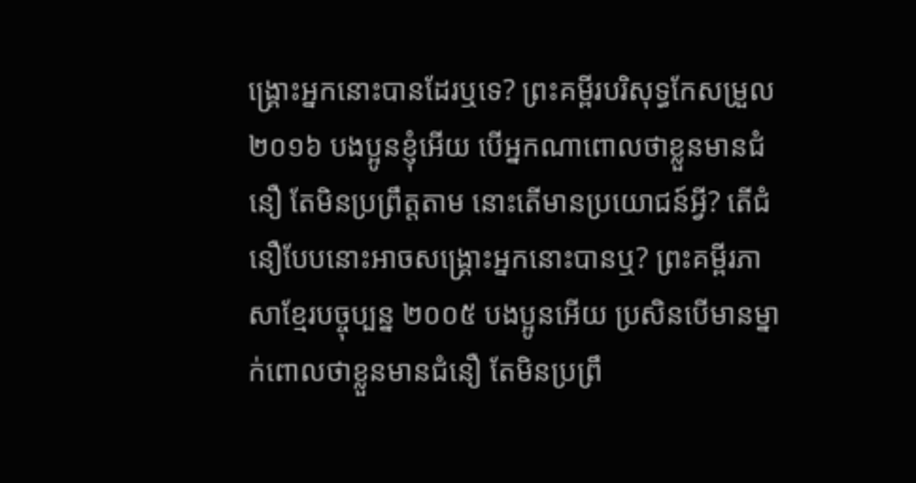ង្គ្រោះអ្នកនោះបានដែរឬទេ? ព្រះគម្ពីរបរិសុទ្ធកែសម្រួល ២០១៦ បងប្អូនខ្ញុំអើយ បើអ្នកណាពោលថាខ្លួនមានជំនឿ តែមិនប្រព្រឹត្តតាម នោះតើមានប្រយោជន៍អ្វី? តើជំនឿបែបនោះអាចសង្គ្រោះអ្នកនោះបានឬ? ព្រះគម្ពីរភាសាខ្មែរបច្ចុប្បន្ន ២០០៥ បងប្អូនអើយ ប្រសិនបើមានម្នាក់ពោលថាខ្លួនមានជំនឿ តែមិនប្រព្រឹ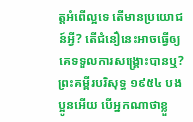ត្តអំពើល្អទេ តើមានប្រយោជន៍អ្វី? តើជំនឿនេះអាចធ្វើឲ្យគេទទួលការសង្គ្រោះបានឬ? ព្រះគម្ពីរបរិសុទ្ធ ១៩៥៤ បងប្អូនអើយ បើអ្នកណាថាខ្លួ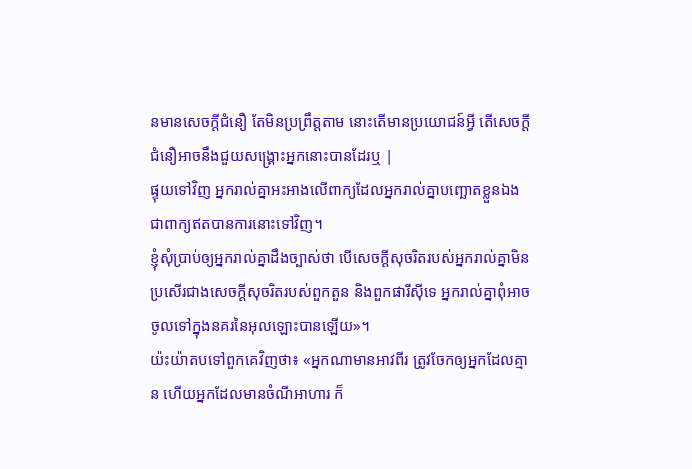នមានសេចក្ដីជំនឿ តែមិនប្រព្រឹត្តតាម នោះតើមានប្រយោជន៍អ្វី តើសេចក្ដីជំនឿអាចនឹងជួយសង្គ្រោះអ្នកនោះបានដែរឬ |
ផ្ទុយទៅវិញ អ្នករាល់គ្នាអះអាងលើពាក្យដែលអ្នករាល់គ្នាបញ្ឆោតខ្លួនឯង ជាពាក្យឥតបានការនោះទៅវិញ។
ខ្ញុំសុំប្រាប់ឲ្យអ្នករាល់គ្នាដឹងច្បាស់ថា បើសេចក្ដីសុចរិតរបស់អ្នករាល់គ្នាមិនប្រសើរជាងសេចក្ដីសុចរិតរបស់ពួកតួន និងពួកផារីស៊ីទេ អ្នករាល់គ្នាពុំអាចចូលទៅក្នុងនគរនៃអុលឡោះបានឡើយ»។
យ៉ះយ៉ាតបទៅពួកគេវិញថា៖ «អ្នកណាមានអាវពីរ ត្រូវចែកឲ្យអ្នកដែលគ្មាន ហើយអ្នកដែលមានចំណីអាហារ ក៏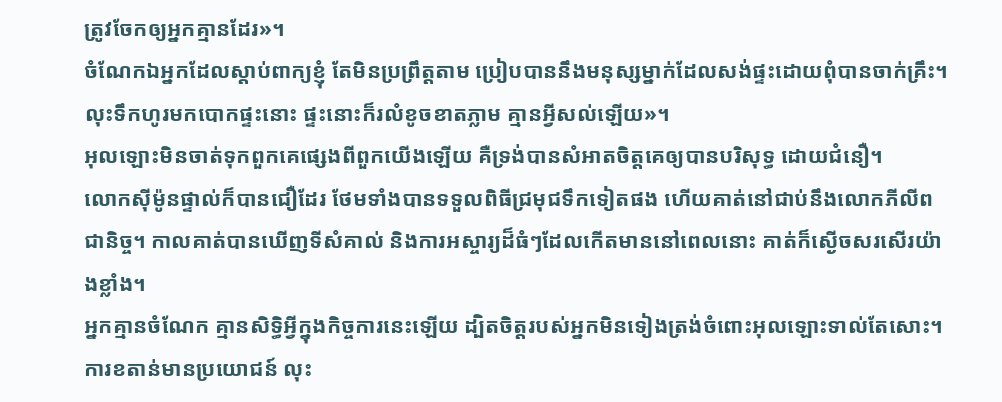ត្រូវចែកឲ្យអ្នកគ្មានដែរ»។
ចំណែកឯអ្នកដែលស្ដាប់ពាក្យខ្ញុំ តែមិនប្រព្រឹត្ដតាម ប្រៀបបាននឹងមនុស្សម្នាក់ដែលសង់ផ្ទះដោយពុំបានចាក់គ្រឹះ។ លុះទឹកហូរមកបោកផ្ទះនោះ ផ្ទះនោះក៏រលំខូចខាតភ្លាម គ្មានអ្វីសល់ឡើយ»។
អុលឡោះមិនចាត់ទុកពួកគេផ្សេងពីពួកយើងឡើយ គឺទ្រង់បានសំអាតចិត្ដគេឲ្យបានបរិសុទ្ធ ដោយជំនឿ។
លោកស៊ីម៉ូនផ្ទាល់ក៏បានជឿដែរ ថែមទាំងបានទទួលពិធីជ្រមុជទឹកទៀតផង ហើយគាត់នៅជាប់នឹងលោកភីលីពជានិច្ច។ កាលគាត់បានឃើញទីសំគាល់ និងការអស្ចារ្យដ៏ធំៗដែលកើតមាននៅពេលនោះ គាត់ក៏ស្ងើចសរសើរយ៉ាងខ្លាំង។
អ្នកគ្មានចំណែក គ្មានសិទ្ធិអ្វីក្នុងកិច្ចការនេះឡើយ ដ្បិតចិត្ដរបស់អ្នកមិនទៀងត្រង់ចំពោះអុលឡោះទាល់តែសោះ។
ការខតាន់មានប្រយោជន៍ លុះ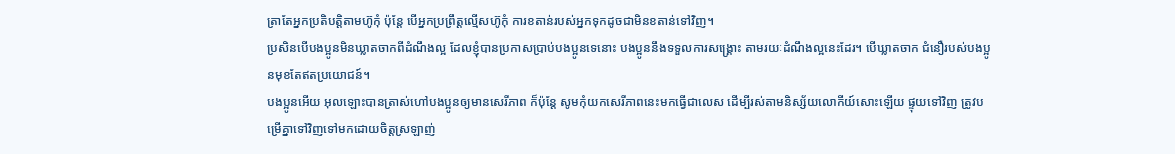ត្រាតែអ្នកប្រតិបត្ដិតាមហ៊ូកុំ ប៉ុន្ដែ បើអ្នកប្រព្រឹត្ដល្មើសហ៊ូកុំ ការខតាន់របស់អ្នកទុកដូចជាមិនខតាន់ទៅវិញ។
ប្រសិនបើបងប្អូនមិនឃ្លាតចាកពីដំណឹងល្អ ដែលខ្ញុំបានប្រកាសប្រាប់បងប្អូនទេនោះ បងប្អូននឹងទទួលការសង្គ្រោះ តាមរយៈដំណឹងល្អនេះដែរ។ បើឃ្លាតចាក ជំនឿរបស់បងប្អូនមុខតែឥតប្រយោជន៍។
បងប្អូនអើយ អុលឡោះបានត្រាស់ហៅបងប្អូនឲ្យមានសេរីភាព ក៏ប៉ុន្ដែ សូមកុំយកសេរីភាពនេះមកធ្វើជាលេស ដើម្បីរស់តាមនិស្ស័យលោកីយ៍សោះឡើយ ផ្ទុយទៅវិញ ត្រូវបម្រើគ្នាទៅវិញទៅមកដោយចិត្ដស្រឡាញ់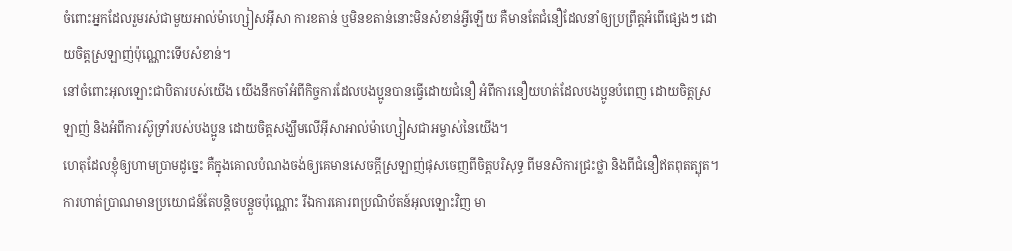ចំពោះអ្នកដែលរួមរស់ជាមួយអាល់ម៉ាហ្សៀសអ៊ីសា ការខតាន់ ឬមិនខតាន់នោះមិនសំខាន់អ្វីឡើយ គឺមានតែជំនឿដែលនាំឲ្យប្រព្រឹត្ដអំពើផ្សេងៗ ដោយចិត្ដស្រឡាញ់ប៉ុណ្ណោះទើបសំខាន់។
នៅចំពោះអុលឡោះជាបិតារបស់យើង យើងនឹកចាំអំពីកិច្ចការដែលបងប្អូនបានធ្វើដោយជំនឿ អំពីការនឿយហត់ដែលបងប្អូនបំពេញ ដោយចិត្ដស្រឡាញ់ និងអំពីការស៊ូទ្រាំរបស់បងប្អូន ដោយចិត្ដសង្ឃឹមលើអ៊ីសាអាល់ម៉ាហ្សៀសជាអម្ចាស់នៃយើង។
ហេតុដែលខ្ញុំឲ្យហាមប្រាមដូច្នេះ គឺក្នុងគោលបំណងចង់ឲ្យគេមានសេចក្ដីស្រឡាញ់ផុសចេញពីចិត្ដបរិសុទ្ធ ពីមនសិការជ្រះថ្លា និងពីជំនឿឥតពុតត្បុត។
ការហាត់ប្រាណមានប្រយោជន៍តែបន្ដិចបន្ដួចប៉ុណ្ណោះ រីឯការគោរពប្រណិប័តន៍អុលឡោះវិញ មា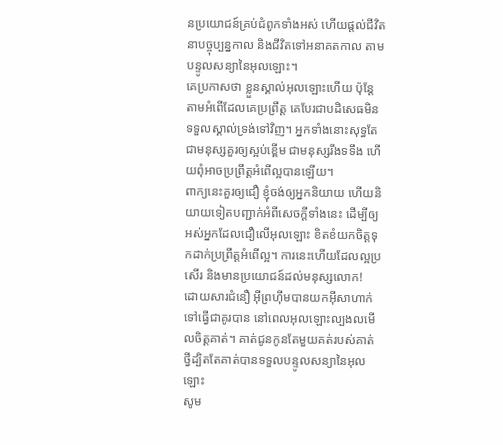នប្រយោជន៍គ្រប់ជំពូកទាំងអស់ ហើយផ្ដល់ជីវិតនាបច្ចុប្បន្នកាល និងជីវិតទៅអនាគតកាល តាមបន្ទូលសន្យានៃអុលឡោះ។
គេប្រកាសថា ខ្លួនស្គាល់អុលឡោះហើយ ប៉ុន្ដែ តាមអំពើដែលគេប្រព្រឹត្ដ គេបែរជាបដិសេធមិនទទួលស្គាល់ទ្រង់ទៅវិញ។ អ្នកទាំងនោះសុទ្ធតែជាមនុស្សគួរឲ្យស្អប់ខ្ពើម ជាមនុស្សរឹងទទឹង ហើយពុំអាចប្រព្រឹត្ដអំពើល្អបានឡើយ។
ពាក្យនេះគួរឲ្យជឿ ខ្ញុំចង់ឲ្យអ្នកនិយាយ ហើយនិយាយទៀតបញ្ជាក់អំពីសេចក្ដីទាំងនេះ ដើម្បីឲ្យអស់អ្នកដែលជឿលើអុលឡោះ ខិតខំយកចិត្ដទុកដាក់ប្រព្រឹត្ដអំពើល្អ។ ការនេះហើយដែលល្អប្រសើរ និងមានប្រយោជន៍ដល់មនុស្សលោក!
ដោយសារជំនឿ អ៊ីព្រហ៊ីមបានយកអ៊ីសាហាក់ទៅធ្វើជាគូរបាន នៅពេលអុលឡោះល្បងលមើលចិត្ដគាត់។ គាត់ជូនកូនតែមួយគត់របស់គាត់ ថ្វីដ្បិតតែគាត់បានទទួលបន្ទូលសន្យានៃអុលឡោះ
សូម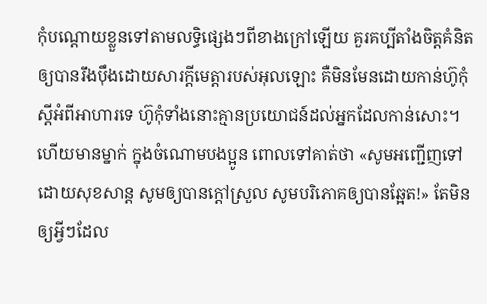កុំបណ្ដោយខ្លួនទៅតាមលទ្ធិផ្សេងៗពីខាងក្រៅឡើយ គួរគប្បីតាំងចិត្ដគំនិតឲ្យបានរឹងប៉ឹងដោយសារក្តីមេត្តារបស់អុលឡោះ គឺមិនមែនដោយកាន់ហ៊ូកុំស្ដីអំពីអាហារទេ ហ៊ូកុំទាំងនោះគ្មានប្រយោជន៍ដល់អ្នកដែលកាន់សោះ។
ហើយមានម្នាក់ ក្នុងចំណោមបងប្អូន ពោលទៅគាត់ថា «សូមអញ្ជើញទៅដោយសុខសាន្ដ សូមឲ្យបានក្ដៅស្រួល សូមបរិភោគឲ្យបានឆ្អែត!» តែមិនឲ្យអ្វីៗដែល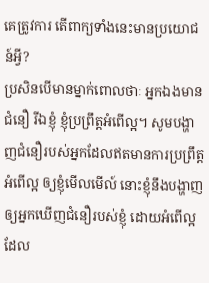គេត្រូវការ តើពាក្យទាំងនេះមានប្រយោជន៍អ្វី?
ប្រសិនបើមានម្នាក់ពោលថាៈ អ្នកឯងមានជំនឿ រីឯខ្ញុំ ខ្ញុំប្រព្រឹត្ដអំពើល្អ។ សូមបង្ហាញជំនឿរបស់អ្នកដែលឥតមានការប្រព្រឹត្ដអំពើល្អ ឲ្យខ្ញុំមើលមើល៍ នោះខ្ញុំនឹងបង្ហាញឲ្យអ្នកឃើញជំនឿរបស់ខ្ញុំ ដោយអំពើល្អដែល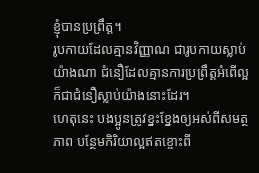ខ្ញុំបានប្រព្រឹត្ដ។
រូបកាយដែលគ្មានវិញ្ញាណ ជារូបកាយស្លាប់យ៉ាងណា ជំនឿដែលគ្មានការប្រព្រឹត្ដអំពើល្អ ក៏ជាជំនឿស្លាប់យ៉ាងនោះដែរ។
ហេតុនេះ បងប្អូនត្រូវខ្នះខ្នែងឲ្យអស់ពីសមត្ថភាព បន្ថែមកិរិយាល្អឥតខ្ចោះពី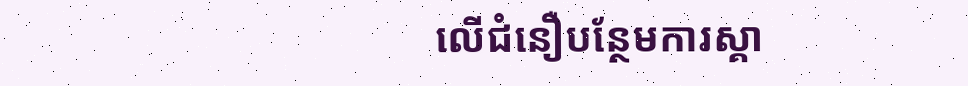លើជំនឿបន្ថែមការស្គា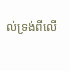ល់ទ្រង់ពីលើ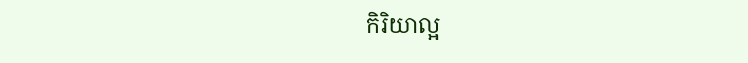កិរិយាល្អ